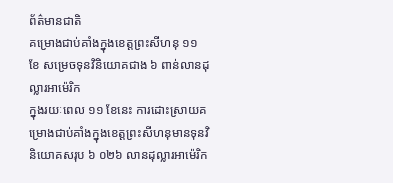ព័ត៌មានជាតិ
គម្រោងជាប់គាំងក្នុងខេត្តព្រះសីហនុ ១១ ខែ សម្រេចទុនវិនិយោគជាង ៦ ពាន់លានដុល្លារអាម៉េរិក
ក្នុងរយៈពេល ១១ ខែនេះ ការដោះស្រាយគម្រោងជាប់គាំងក្នុងខេត្តព្រះសីហនុមានទុនវិនិយោគសរុប ៦ ០២៦ លានដុល្លារអាម៉េរិក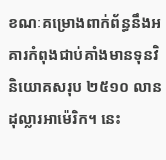ខណៈគម្រោងពាក់ព័ន្ធនឹងអគារកំពុងជាប់គាំងមានទុនវិនិយោគសរុប ២៥១០ លានដុល្លារអាម៉េរិក។ នេះ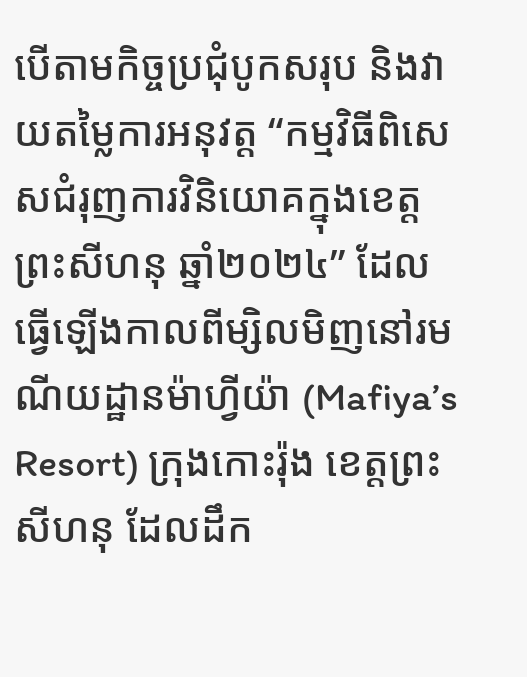បើតាមកិច្ចប្រជុំបូកសរុប និងវាយតម្លៃការអនុវត្ត “កម្មវិធីពិសេសជំរុញការវិនិយោគក្នុងខេត្តព្រះសីហនុ ឆ្នាំ២០២៤” ដែលធ្វើឡើងកាលពីម្សិលមិញនៅរមណីយដ្ឋានម៉ាហ្វីយ៉ា (Mafiya’s Resort) ក្រុងកោះរ៉ុង ខេត្តព្រះសីហនុ ដែលដឹក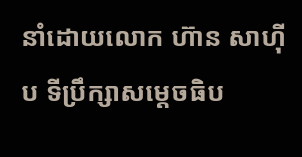នាំដោយលោក ហ៊ាន សាហ៊ីប ទីប្រឹក្សាសម្តេចធិប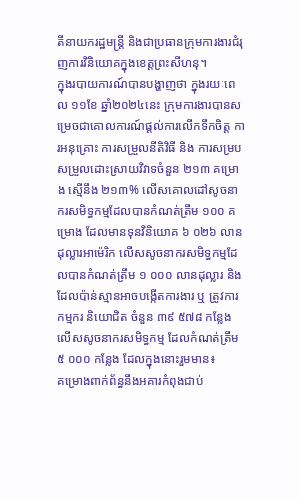តីនាយករដ្ឋមន្រ្តី និងជាប្រធានក្រុមការងារជំរុញការវិនិយោគក្នុងខេត្តព្រះសីហនុ។
ក្នុងរបាយការណ៍បានបង្ហាញថា ក្នុងរយៈពេល ១១ខែ ឆ្នាំ២០២៤នេះ ក្រុមការងារបានសម្រេចជាគោលការណ៍ផ្ដល់ការលើកទឹកចិត្ត ការអនុគ្រោះ ការសម្រួលនីតិវិធី និង ការសម្របសម្រួលដោះស្រាយវិវាទចំនួន ២១៣ គម្រោង ស្មើនឹង ២១៣% លើសគោលដៅសូចនាករសមិទ្ធកម្មដែលបានកំណត់ត្រឹម ១០០ គម្រោង ដែលមានទុនវិនិយោគ ៦ ០២៦ លានដុល្លារអាម៉េរិក លើសសូចនាករសមិទ្ធកម្មដែលបានកំណត់ត្រឹម ១ ០០០ លានដុល្លារ និងដែលប៉ាន់ស្មានអាចបង្កើតការងារ ឬ ត្រូវការកម្មករ និយោជិត ចំនួន ៣៩ ៥៧៨ កន្លែង លើសសូចនាករសមិទ្ធកម្ម ដែលកំណត់ត្រឹម ៥ ០០០ កន្លែង ដែលក្នុងនោះរួមមាន៖
គម្រោងពាក់ព័ន្ធនឹងអគារកំពុងជាប់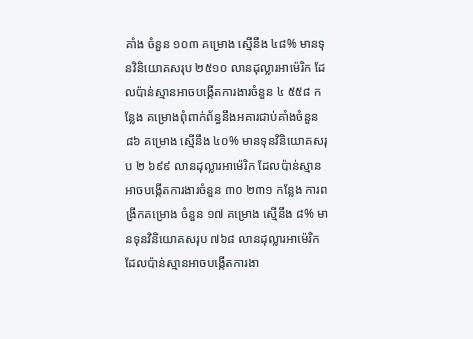គាំង ចំនួន ១០៣ គម្រោង ស្មើនឹង ៤៨% មានទុនវិនិយោគសរុប ២៥១០ លានដុល្លារអាម៉េរិក ដែលប៉ាន់ស្មានអាចបង្កើតការងារចំនួន ៤ ៥៥៨ កន្លែង គម្រោងពុំពាក់ព័ន្ធនឹងអគារជាប់គាំងចំនួន ៨៦ គម្រោង ស្មើនឹង ៤០% មានទុនវិនិយោគសរុប ២ ៦៩៩ លានដុល្លារអាម៉េរិក ដែលប៉ាន់ស្មានអាចបង្កើតការងារចំនួន ៣០ ២៣១ កន្លែង ការពង្រីកគម្រោង ចំនួន ១៧ គម្រោង ស្មើនឹង ៨% មានទុនវិនិយោគសរុប ៧៦៨ លានដុល្លារអាម៉េរិក ដែលប៉ាន់ស្មានអាចបង្កើតការងា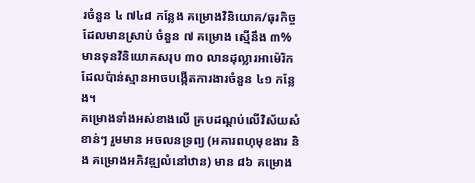រចំនួន ៤ ៧៤៨ កន្លែង គម្រោងវិនិយោគ/ធុរកិច្ចដែលមានស្រាប់ ចំនួន ៧ គម្រោង ស្មើនឹង ៣% មានទុនវិនិយោគសរុប ៣០ លានដុល្លារអាម៉េរិក ដែលប៉ាន់ស្មានអាចបង្កើតការងារចំនួន ៤១ កន្លែង។
គម្រោងទាំងអស់ខាងលើ គ្របដណ្ដប់លើវិស័យសំខាន់ៗ រួមមាន អចលនទ្រព្យ (អគារពហុមុខងារ និង គម្រោងអភិវឌ្ឍលំនៅឋាន) មាន ៨៦ គម្រោង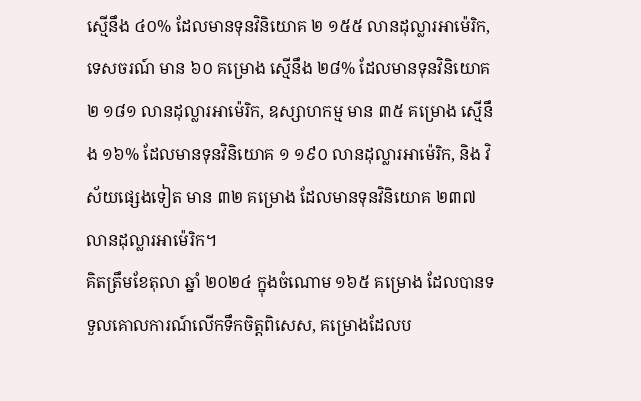ស្មើនឹង ៤០% ដែលមានទុនវិនិយោគ ២ ១៥៥ លានដុល្លារអាម៉េរិក, ទេសចរណ៍ មាន ៦០ គម្រោង ស្មើនឹង ២៨% ដែលមានទុនវិនិយោគ ២ ១៨១ លានដុល្លារអាម៉េរិក, ឧស្សាហកម្ម មាន ៣៥ គម្រោង ស្មើនឹង ១៦% ដែលមានទុនវិនិយោគ ១ ១៩០ លានដុល្លារអាម៉េរិក, និង វិស័យផ្សេងទៀត មាន ៣២ គម្រោង ដែលមានទុនវិនិយោគ ២៣៧ លានដុល្លារអាម៉េរិក។
គិតត្រឹមខែតុលា ឆ្នាំ ២០២៤ ក្នុងចំណោម ១៦៥ គម្រោង ដែលបានទទួលគោលការណ៍លើកទឹកចិត្តពិសេស, គម្រោងដែលប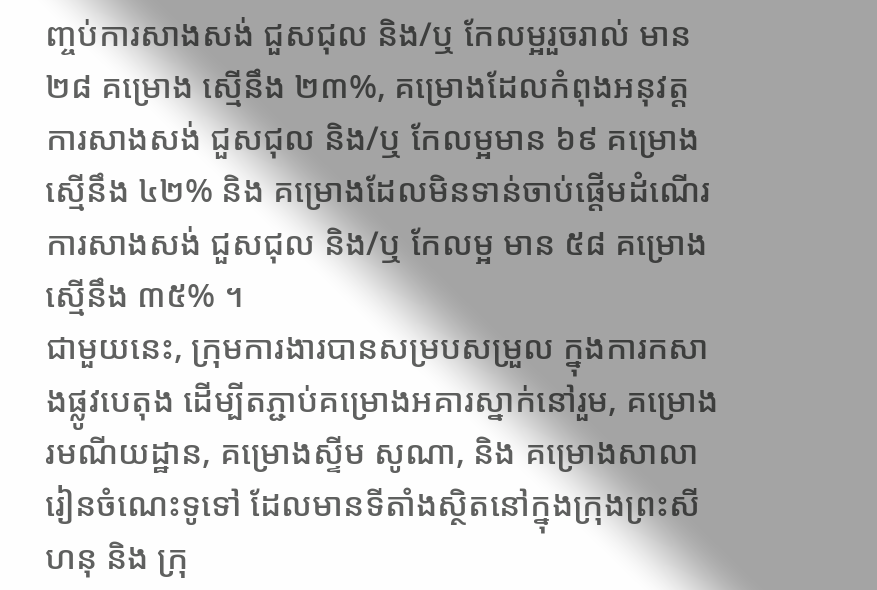ញ្ចប់ការសាងសង់ ជួសជុល និង/ឬ កែលម្អរួចរាល់ មាន ២៨ គម្រោង ស្មើនឹង ២៣%, គម្រោងដែលកំពុងអនុវត្តការសាងសង់ ជួសជុល និង/ឬ កែលម្អមាន ៦៩ គម្រោង ស្មើនឹង ៤២% និង គម្រោងដែលមិនទាន់ចាប់ផ្ដើមដំណើរការសាងសង់ ជួសជុល និង/ឬ កែលម្អ មាន ៥៨ គម្រោងស្មើនឹង ៣៥% ។
ជាមួយនេះ, ក្រុមការងារបានសម្របសម្រួល ក្នុងការកសាងផ្លូវបេតុង ដើម្បីតភ្ជាប់គម្រោងអគារស្នាក់នៅរួម, គម្រោងរមណីយដ្ឋាន, គម្រោងស្ទីម សូណា, និង គម្រោងសាលារៀនចំណេះទូទៅ ដែលមានទីតាំងស្ថិតនៅក្នុងក្រុងព្រះសីហនុ និង ក្រុ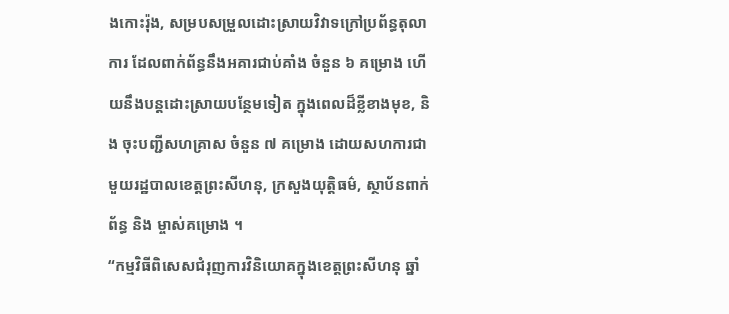ងកោះរ៉ុង, សម្របសម្រួលដោះស្រាយវិវាទក្រៅប្រព័ន្ធតុលាការ ដែលពាក់ព័ន្ធនឹងអគារជាប់គាំង ចំនួន ៦ គម្រោង ហើយនឹងបន្តដោះស្រាយបន្ថែមទៀត ក្នុងពេលដ៏ខ្លីខាងមុខ, និង ចុះបញ្ជីសហគ្រាស ចំនួន ៧ គម្រោង ដោយសហការជាមួយរដ្ឋបាលខេត្តព្រះសីហនុ, ក្រសួងយុត្តិធម៌, ស្ថាប័នពាក់ព័ន្ធ និង ម្ចាស់គម្រោង ។
“កម្មវិធីពិសេសជំរុញការវិនិយោគក្នុងខេត្តព្រះសីហនុ ឆ្នាំ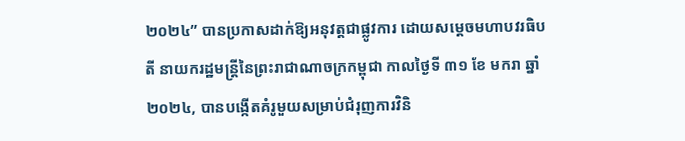២០២៤” បានប្រកាសដាក់ឱ្យអនុវត្តជាផ្លូវការ ដោយសម្តេចមហាបវរធិបតី នាយករដ្ឋមន្ត្រីនៃព្រះរាជាណាចក្រកម្ពុជា កាលថ្ងៃទី ៣១ ខែ មករា ឆ្នាំ ២០២៤, បានបង្កើតគំរូមួយសម្រាប់ជំរុញការវិនិ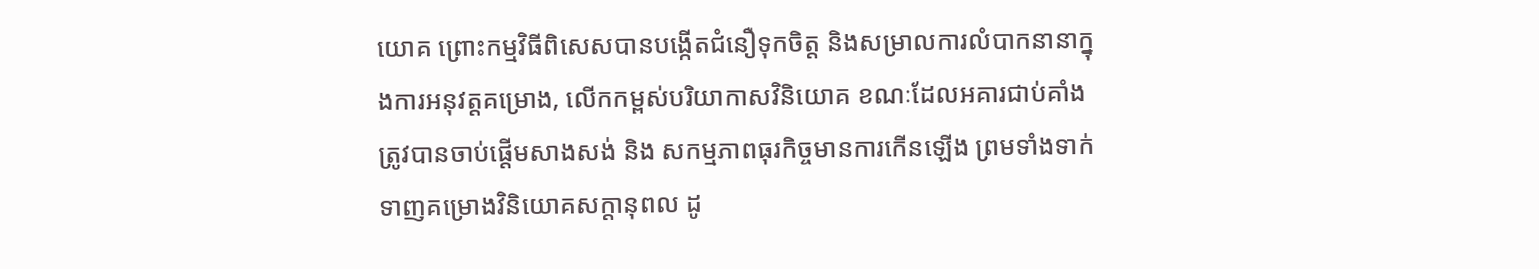យោគ ព្រោះកម្មវិធីពិសេសបានបង្កើតជំនឿទុកចិត្ត និងសម្រាលការលំបាកនានាក្នុងការអនុវត្តគម្រោង, លើកកម្ពស់បរិយាកាសវិនិយោគ ខណៈដែលអគារជាប់គាំង ត្រូវបានចាប់ផ្តើមសាងសង់ និង សកម្មភាពធុរកិច្ចមានការកើនឡើង ព្រមទាំងទាក់ទាញគម្រោងវិនិយោគសក្តានុពល ដូ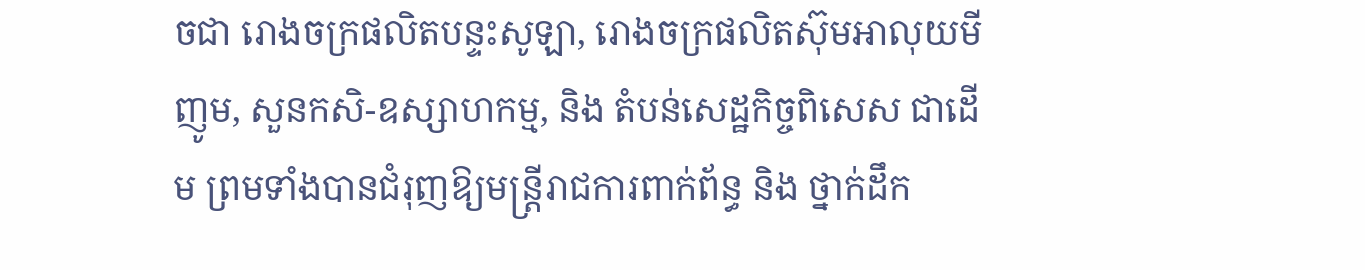ចជា រោងចក្រផលិតបន្ទះសូឡា, រោងចក្រផលិតស៊ុមអាលុយមីញូម, សួនកសិ-ឧស្សាហកម្ម, និង តំបន់សេដ្ឋកិច្ចពិសេស ជាដើម ព្រមទាំងបានជំរុញឱ្យមន្ត្រីរាជការពាក់ព័ន្ធ និង ថ្នាក់ដឹក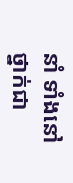នាំ ទាំងនៅថ្នាក់ជា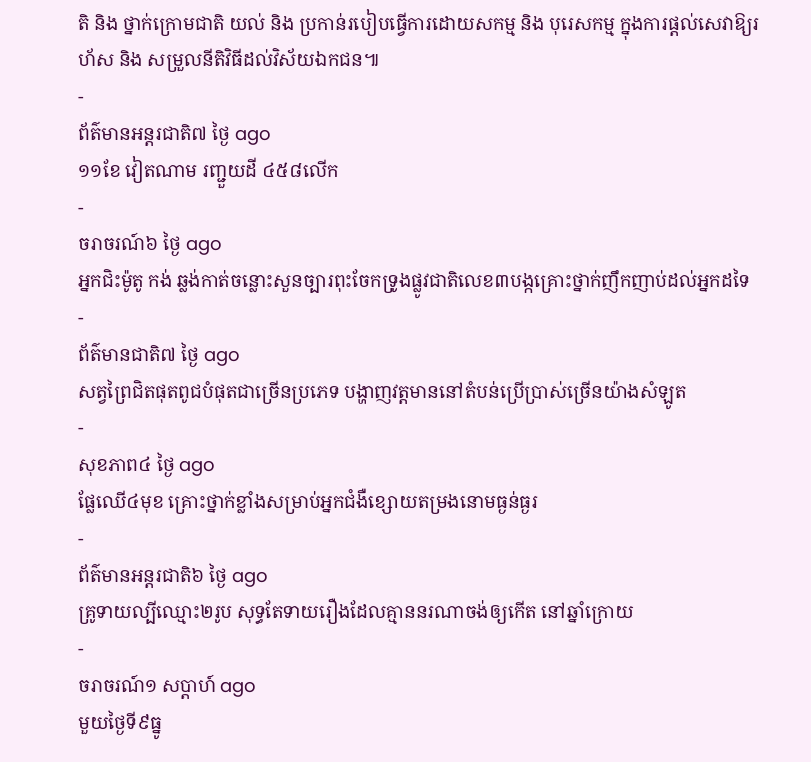តិ និង ថ្នាក់ក្រោមជាតិ យល់ និង ប្រកាន់របៀបធ្វើការដោយសកម្ម និង បុរេសកម្ម ក្នុងការផ្តល់សេវាឱ្យរហ័ស និង សម្រួលនីតិវិធីដល់វិស័យឯកជន៕
-
ព័ត៌មានអន្ដរជាតិ៧ ថ្ងៃ ago
១១ខែ វៀតណាម រញ្ជួយដី ៤៥៨លើក
-
ចរាចរណ៍៦ ថ្ងៃ ago
អ្នកជិះម៉ូតូ កង់ ឆ្លង់កាត់ចន្លោះសួនច្បារពុះចែកទ្រូងផ្លូវជាតិលេខ៣បង្កគ្រោះថ្នាក់ញឹកញាប់ដល់អ្នកដទៃ
-
ព័ត៌មានជាតិ៧ ថ្ងៃ ago
សត្វព្រៃជិតផុតពូជបំផុតជាច្រើនប្រភេទ បង្ហាញវត្តមាននៅតំបន់ប្រើប្រាស់ច្រើនយ៉ាងសំឡូត
-
សុខភាព៤ ថ្ងៃ ago
ផ្លែឈើ៤មុខ គ្រោះថ្នាក់ខ្លាំងសម្រាប់អ្នកជំងឺខ្សោយតម្រងនោមធ្ងន់ធ្ងរ
-
ព័ត៌មានអន្ដរជាតិ៦ ថ្ងៃ ago
គ្រូទាយល្បីឈ្មោះ២រូប សុទ្ធតែទាយរឿងដែលគ្មាននរណាចង់ឲ្យកើត នៅឆ្នាំក្រោយ
-
ចរាចរណ៍១ សប្តាហ៍ ago
មួយថ្ងៃទី៩ធ្នូ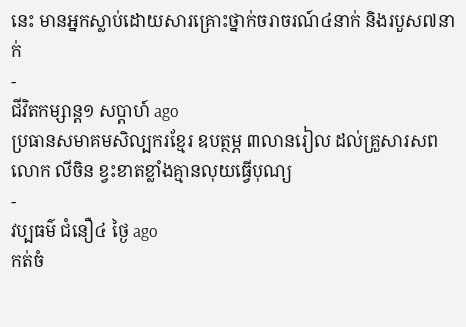នេះ មានអ្នកស្លាប់ដោយសារគ្រោះថ្នាក់ចរាចរណ៍៤នាក់ និងរបួស៧នាក់
-
ជីវិតកម្សាន្ដ១ សប្តាហ៍ ago
ប្រធានសមាគមសិល្បករខ្មែរ ឧបត្ថម្ភ ៣លានរៀល ដល់គ្រួសារសពលោក លីចិន ខ្វះខាតខ្លាំងគ្មានលុយធ្វើបុណ្យ
-
វប្បធម៌ ជំនឿ៤ ថ្ងៃ ago
កត់ចំ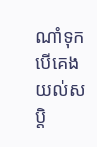ណាំទុក បើគេងយល់សប្តិ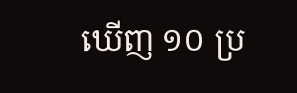ឃើញ ១០ ប្រ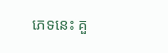ភេទនេះ គួ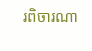រពិចារណា